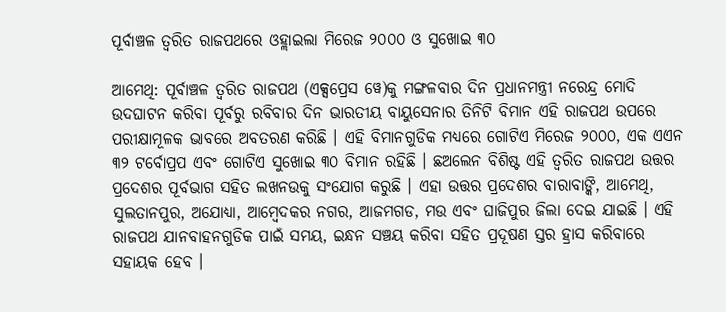ପୂର୍ବାଞ୍ଚଳ ତ୍ୱରିତ ରାଜପଥରେ ଓହ୍ଲାଇଲା ମିରେଜ ୨୦୦୦ ଓ ସୁଖୋଇ ୩୦

ଆମେଥି: ପୂର୍ବାଞ୍ଚଳ ତ୍ୱରିତ ରାଜପଥ (ଏକ୍ସପ୍ରେସ ୱେ)କୁ ମଙ୍ଗଳବାର ଦିନ ପ୍ରଧାନମନ୍ତ୍ରୀ ନରେନ୍ଦ୍ର ମୋଦି ଉଦଘାଟନ କରିବା ପୂର୍ବରୁ ରବିବାର ଦିନ ଭାରତୀୟ ବାୟୁସେନାର ତିନିଟି ବିମାନ ଏହି ରାଜପଥ ଉପରେ ପରୀକ୍ଷାମୂଳକ ଭାବରେ ଅବତରଣ କରିଛି । ଏହି ବିମାନଗୁଡିକ ମଧ୍ୟରେ ଗୋଟିଏ ମିରେଜ ୨୦୦୦, ଏକ ଏଏନ ୩୨ ଟର୍ବୋପ୍ରପ ଏବଂ ଗୋଟିଏ ସୁଖୋଇ ୩୦ ବିମାନ ରହିଛି । ଛଅଲେନ ବିଶିଷ୍ଟ ଏହି ତ୍ୱରିତ ରାଜପଥ ଉତ୍ତର ପ୍ରଦେଶର ପୂର୍ବଭାଗ ସହିତ ଲଖନଉକୁ ସଂଯୋଗ କରୁଛି । ଏହା ଉତ୍ତର ପ୍ରଦେଶର ବାରାବାଙ୍କି, ଆମେଥି, ସୁଲତାନପୁର, ଅଯୋଧ୍ୟା, ଆମ୍ବେଦକର ନଗର, ଆଜମଗଡ, ମଉ ଏବଂ ଘାଜିପୁର ଜିଲା ଦେଇ ଯାଇଛି । ଏହି ରାଜପଥ ଯାନବାହନଗୁଡିକ ପାଇଁ ସମୟ, ଇନ୍ଧନ ସଞ୍ଚୟ କରିବା ସହିତ ପ୍ରଦୂଷଣ ସ୍ତର ହ୍ରାସ କରିବାରେ ସହାୟକ ହେବ ।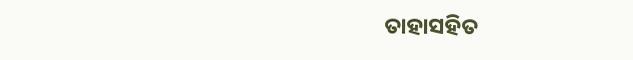ତାହାସହିତ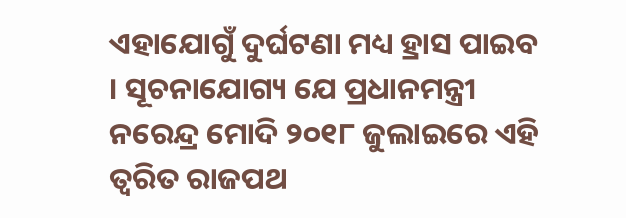ଏହାଯୋଗୁଁ ଦୁର୍ଘଟଣା ମଧ୍ୟ ହ୍ରାସ ପାଇବ । ସୂଚନାଯୋଗ୍ୟ ଯେ ପ୍ରଧାନମନ୍ତ୍ରୀ ନରେନ୍ଦ୍ର ମୋଦି ୨୦୧୮ ଜୁଲାଇରେ ଏହି ତ୍ୱରିତ ରାଜପଥ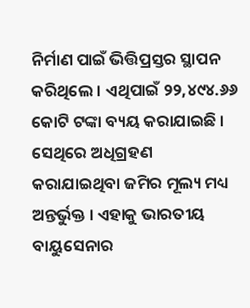ନିର୍ମାଣ ପାଇଁ ଭିତ୍ତିପ୍ରସ୍ତର ସ୍ଥାପନ କରିଥିଲେ । ଏଥିପାଇଁ ୨୨,୪୯୪.୬୬ କୋଟି ଟଙ୍କା ବ୍ୟୟ କରାଯାଇଛି । ସେଥିରେ ଅଧିଗ୍ରହଣ କରାଯାଇଥିବା ଜମିର ମୂଲ୍ୟ ମଧ୍ୟ ଅନ୍ତର୍ଭୁକ୍ତ । ଏହାକୁ ଭାରତୀୟ ବାୟୁସେନାର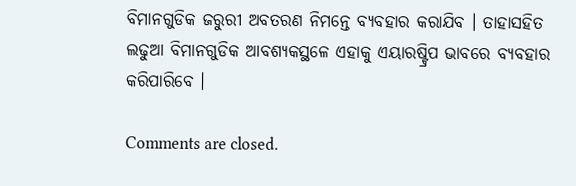ବିମାନଗୁଡିକ ଜରୁରୀ ଅବତରଣ ନିମନ୍ତେ ବ୍ୟବହାର କରାଯିବ । ତାହାସହିତ ଲଢୁଆ ବିମାନଗୁଡିକ ଆବଶ୍ୟକସ୍ଥଳେ ଏହାକୁ ଏୟାରଷ୍ଟ୍ରିପ ଭାବରେ ବ୍ୟବହାର କରିପାରିବେ ।

Comments are closed.